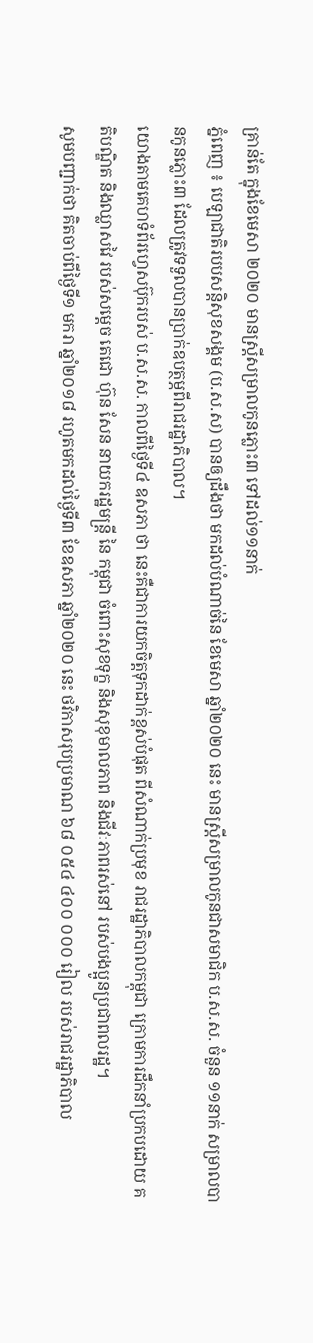គ្រាន់តែ ក្នុងខែមេសា ២០២០ មានស្ដ្រីសម្រាលកូនភ្លោះ៣ ទៅដល់១១នាក់
ភ្នំពេញ ៖ បេឡាជាតិរបបសន្តិសុខសង្គម (ប.ស.ស) បានឲ្យដឹងថា មកដល់បំណាច់នៃ ខែមេសា ឆ្នាំ២០២០ នេះ មានស្រ្តីសម្រាលកូនជាសមាជិក ប.ស.ស. ចំនួន ១១នាក់ សម្រាលបានកូនភ្លោះ៣ ដែលត្រូវទទួលបានប្រាក់ឧបត្ថម្ភពីរាជរដ្ឋាភិបាល។
យោងតាមគេហទំព័រហ្វេសប៊ុករបស់ ប.ស.ស. កាលពីថ្ងៃទី៤ ឧសភា ថា នេះគឺជាការយកចិត្តទុកដាក់ខ្ពស់បំផុត ពីសំណាក់ប្រមុខ រាជរដ្ឋាភិបាលកម្ពុជា ក្រោមការដឹកនាំប្រកបដោយ គតិបណ្ឌិត និងឈ្លាសវៃ របស់សម្តេច តេជោ ហ៊ុន សែន នាយករដ្ឋមន្រ្តី នៃ កម្ពុជា ចំពោះសុខទុក្ខ និងសុខុមាលភាព និងជីវៈភាពរស់នៅ របស់បងប្អូនប្រជាពលរដ្ឋ។
សូមបញ្ជាក់ថា គិតចាប់ពីថ្ងៃទី១ មករា ឆ្នាំ២០១៨ រហូតមកដល់ថ្ងៃទី៣ ខែឧសភា ឆ្នាំ២០២០ នេះ ថវិកាសរុបប្រមាណ ៦៨ ០៥៤ ៤០០ ០០០ រៀល របស់រាជរដ្ឋាភិបាល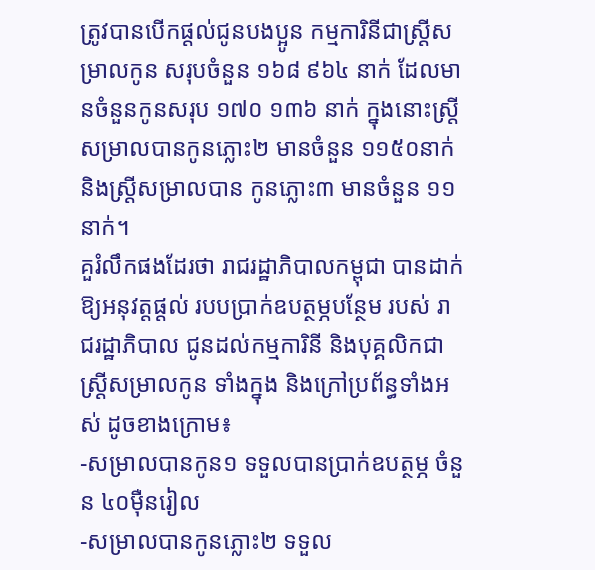ត្រូវបានបើកផ្តល់ជូនបងប្អូន កម្មការិនីជាស្រ្តីសម្រាលកូន សរុបចំនួន ១៦៨ ៩៦៤ នាក់ ដែលមានចំនួនកូនសរុប ១៧០ ១៣៦ នាក់ ក្នុងនោះស្រ្តីសម្រាលបានកូនភ្លោះ២ មានចំនួន ១១៥០នាក់ និងស្រ្តីសម្រាលបាន កូនភ្លោះ៣ មានចំនួន ១១នាក់។
គួរំលឹកផងដែរថា រាជរដ្ឋាភិបាលកម្ពុជា បានដាក់ឱ្យអនុវត្តផ្តល់ របបប្រាក់ឧបត្ថម្ភបន្ថែម របស់ រាជរដ្ឋាភិបាល ជូនដល់កម្មការិនី និងបុគ្គលិកជាស្រ្តីសម្រាលកូន ទាំងក្នុង និងក្រៅប្រព័ន្ធទាំងអស់ ដូចខាងក្រោម៖
-សម្រាលបានកូន១ ទទួលបានប្រាក់ឧបត្ថម្ភ ចំនួន ៤០ម៉ឺនរៀល
-សម្រាលបានកូនភ្លោះ២ ទទួល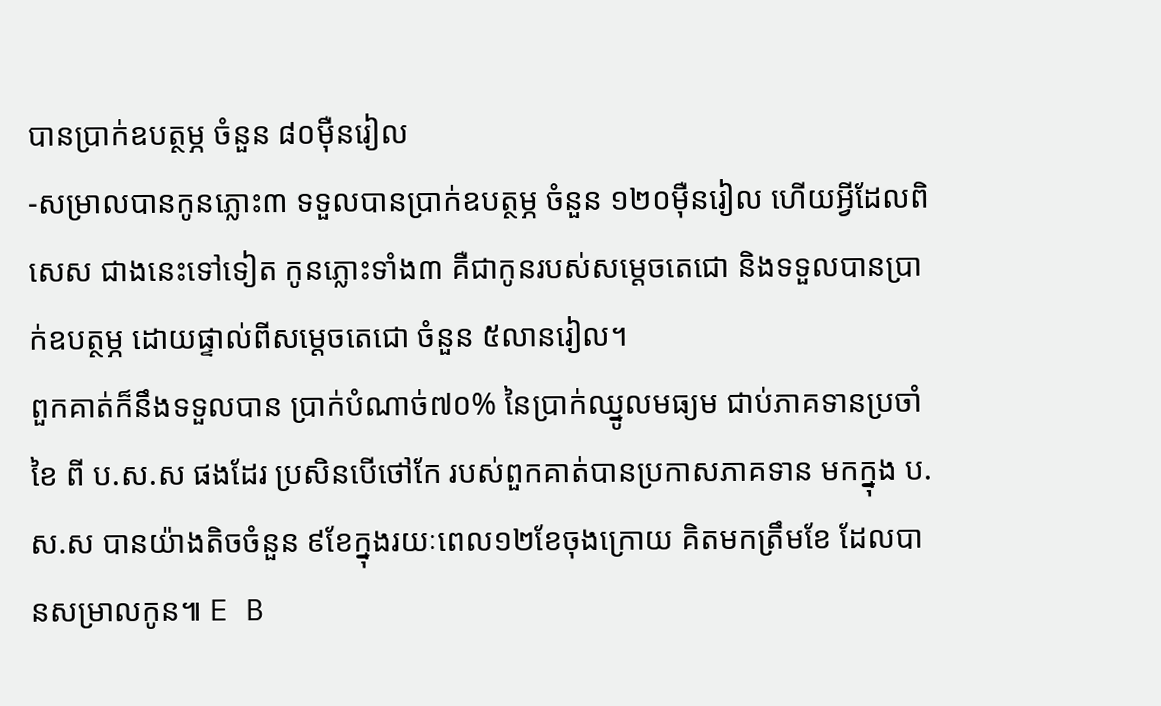បានប្រាក់ឧបត្ថម្ភ ចំនួន ៨០ម៉ឺនរៀល
-សម្រាលបានកូនភ្លោះ៣ ទទួលបានប្រាក់ឧបត្ថម្ភ ចំនួន ១២០ម៉ឺនរៀល ហើយអ្វីដែលពិសេស ជាងនេះទៅទៀត កូនភ្លោះទាំង៣ គឺជាកូនរបស់សម្តេចតេជោ និងទទួលបានប្រាក់ឧបត្ថម្ភ ដោយផ្ទាល់ពីសម្តេចតេជោ ចំនួន ៥លានរៀល។
ពួកគាត់ក៏នឹងទទួលបាន ប្រាក់បំណាច់៧០% នៃប្រាក់ឈ្នូលមធ្យម ជាប់ភាគទានប្រចាំខៃ ពី ប.ស.ស ផងដែរ ប្រសិនបើថៅកែ របស់ពួកគាត់បានប្រកាសភាគទាន មកក្នុង ប.ស.ស បានយ៉ាងតិចចំនួន ៩ខែក្នុងរយៈពេល១២ខែចុងក្រោយ គិតមកត្រឹមខែ ដែលបានសម្រាលកូន៕ E B